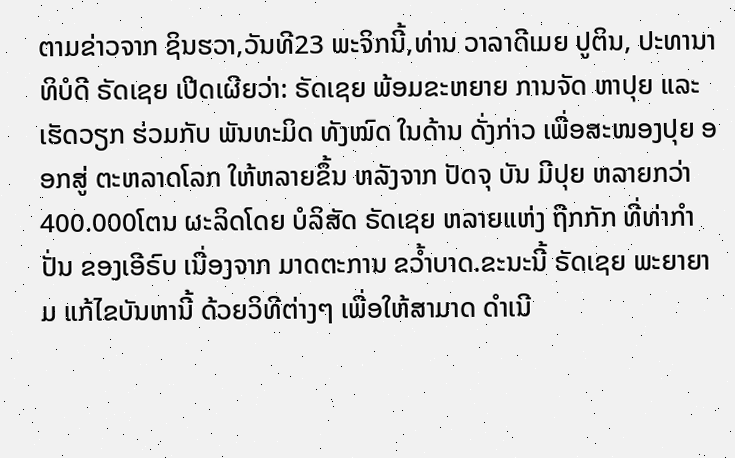ຕາມຂ່າວຈາກ ຊິນຮວາ,ວັນທີ23 ພະຈິກນີ້,ທ່ານ ວາລາດີເມຍ ປູຕິນ, ປະທານາ ທິບໍດີ ຣັດເຊຍ ເປີດເຜີຍວ່າ: ຣັດເຊຍ ພ້ອມຂະຫຍາຍ ການຈັດ ຫາປຸຍ ແລະ ເຮັດວຽກ ຮ່ວມກັບ ພັນທະມິດ ທັງໝົດ ໃນດ້ານ ດັ່ງກ່າວ ເພື່ອສະໜອງປຸຍ ອອກສູ່ ຕະຫລາດໂລກ ໃຫ້ຫລາຍຂຶ້ນ ຫລັງຈາກ ປັດຈຸ ບັນ ມີປຸຍ ຫລາຍກວ່າ 400.000ໂຕນ ຜະລິດໂດຍ ບໍລິສັດ ຣັດເຊຍ ຫລາຍແຫ່ງ ຖືກກັກ ທີ່ທ່າກຳປັ່ນ ຂອງເອີຣົບ ເນື່ອງຈາກ ມາດຕະການ ຂວ້ຳບາດ.ຂະນະນີ້ ຣັດເຊຍ ພະຍາຍາມ ແກ້ໄຂບັນຫານີ້ ດ້ວຍວິທີຕ່າງໆ ເພື່ອໃຫ້ສາມາດ ດຳເນີ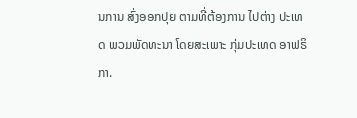ນການ ສົ່ງອອກປຸຍ ຕາມທີ່ຕ້ອງການ ໄປຕ່າງ ປະເທດ ພວມພັດທະນາ ໂດຍສະເພາະ ກຸ່ມປະເທດ ອາຟຣິກາ.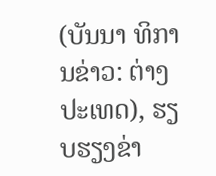(ບັນນາ ທິການຂ່າວ: ຕ່າງ ປະເທດ), ຮຽບຮຽງຂ່າ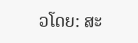ວໂດຍ: ສະ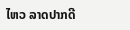ໄຫວ ລາດປາກດີ